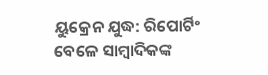ୟୁକ୍ରେନ ଯୁଦ୍ଧ: ରିପୋର୍ଟିଂ ବେଳେ ସାମ୍ବାଦିକଙ୍କ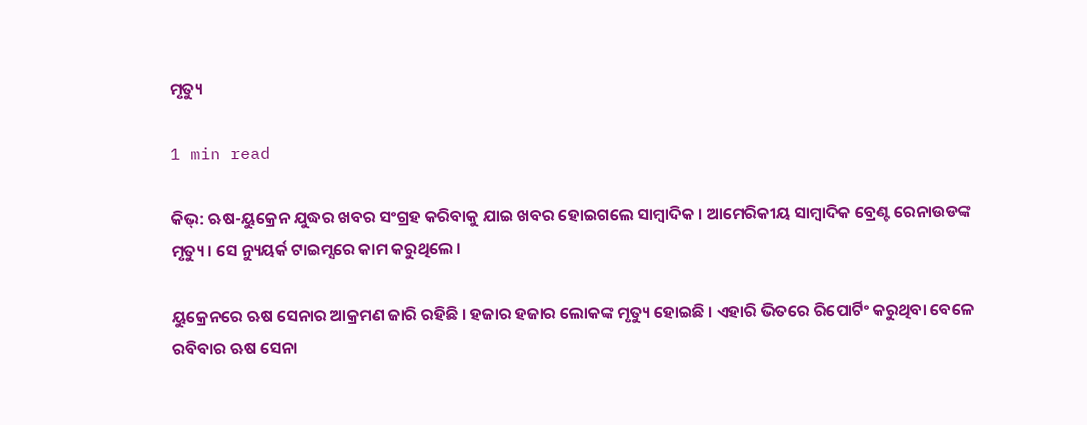ମୃତ୍ୟୁ

1 min read

କିଭ୍: ଋଷ-ୟୁକ୍ରେନ ଯୁଦ୍ଧର ଖବର ସଂଗ୍ରହ କରିବାକୁ ଯାଇ ଖବର ହୋଇଗଲେ ସାମ୍ବାଦିକ । ଆମେରିକୀୟ ସାମ୍ବାଦିକ ବ୍ରେଣ୍ଟ ରେନାଉଡଙ୍କ ମୃତ୍ୟୁ । ସେ ନ୍ୟୁୟର୍କ ଟାଇମ୍ସରେ କାମ କରୁଥିଲେ ।

ୟୁକ୍ରେନରେ ଋଷ ସେନାର ଆକ୍ରମଣ ଜାରି ରହିଛି । ହଜାର ହଜାର ଲୋକଙ୍କ ମୃତ୍ୟୁ ହୋଇଛି । ଏହାରି ଭିତରେ ରିପୋର୍ଟିଂ କରୁଥିବା ବେଳେ ରବିବାର ଋଷ ସେନା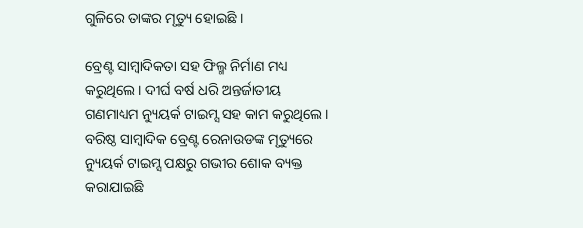ଗୁଳିରେ ତାଙ୍କର ମୃତ୍ୟୁ ହୋଇଛି ।

ବ୍ରେଣ୍ଟ ସାମ୍ୱାଦିକତା ସହ ଫିଲ୍ମ ନିର୍ମାଣ ମଧ୍ୟ କରୁଥିଲେ । ଦୀର୍ଘ ବର୍ଷ ଧରି ଅନ୍ତର୍ଜାତୀୟ ଗଣମାଧ୍ୟମ ନ୍ୟୁୟର୍କ ଟାଇମ୍ସ ସହ କାମ କରୁଥିଲେ । ବରିଷ୍ଠ ସାମ୍ୱାଦିକ ବ୍ରେଣ୍ଟ ରେନାଉଡଙ୍କ ମୃତ୍ୟୁରେ ନ୍ୟୁୟର୍କ ଟାଇମ୍ସ ପକ୍ଷରୁ ଗଭୀର ଶୋକ ବ୍ୟକ୍ତ କରାଯାଇଛି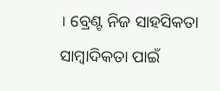। ବ୍ରେଣ୍ଟ ନିଜ ସାହସିକତା ସାମ୍ୱାଦିକତା ପାଇଁ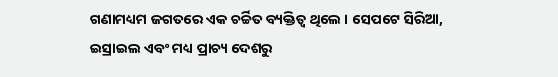ଗଣାମଧ୍ୟମ ଜଗତରେ ଏକ ଚର୍ଚ୍ଚିତ ବ୍ୟକ୍ତିତ୍ୱ ଥିଲେ । ସେପଟେ ସିରିଆ, ଇସ୍ରାଇଲ ଏବଂ ମଧ୍ୟ ପ୍ରାଚ୍ୟ ଦେଶରୁ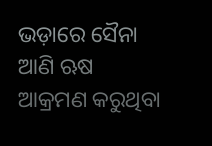ଭଡ଼ାରେ ସୈନା ଆଣି ଋଷ ଆକ୍ରମଣ କରୁଥିବା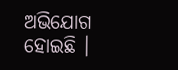ଅଭିଯୋଗ ହୋଇଛି ।